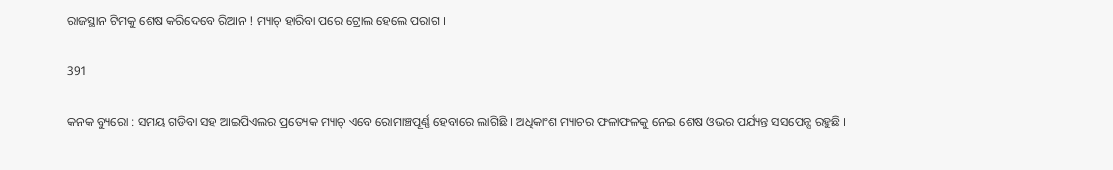ରାଜସ୍ଥାନ ଟିମକୁ ଶେଷ କରିଦେବେ ରିଆନ ! ମ୍ୟାଚ୍ ହାରିବା ପରେ ଟ୍ରୋଲ ହେଲେ ପରାଗ ।

391

କନକ ବ୍ୟୁରୋ : ସମୟ ଗଡିବା ସହ ଆଇପିଏଲର ପ୍ରତ୍ୟେକ ମ୍ୟାଚ୍ ଏବେ ରୋମାଞ୍ଚପୂର୍ଣ୍ଣ ହେବାରେ ଲାଗିଛି । ଅଧିକାଂଶ ମ୍ୟାଚର ଫଳାଫଳକୁ ନେଇ ଶେଷ ଓଭର ପର୍ଯ୍ୟନ୍ତ ସସପେନ୍ସ ରହୁଛି ।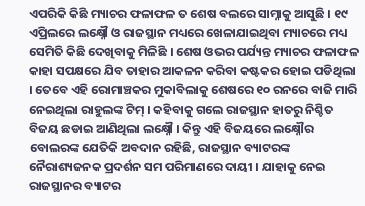ଏପରିକି କିଛି ମ୍ୟାଚର ଫଳାଫଳ ତ ଶେଷ ବଲରେ ସାମ୍ନାକୁ ଆସୁଛି । ୧୯ ଏପ୍ରିଲରେ ଲକ୍ଷ୍ନୌ ଓ ରାଜସ୍ଥାନ ମଧ୍ୟରେ ଖେଳାଯାଇଥିବା ମ୍ୟାଚରେ ମଧ୍ୟ ସେମିତି କିଛି ଦେଖିବାକୁ ମିଳିଛି । ଶେଷ ଓଭର ପର୍ଯ୍ୟନ୍ତ ମ୍ୟାଚର ଫଳାଫଳ କାହା ସପକ୍ଷରେ ଯିବ ତାହାର ଆକଳନ କରିବା କଷ୍ଟକର ହୋଇ ପଡିଥିଲା । ତେବେ ଏହି ରୋମାଞ୍ଚକର ମୁକାବିଲାକୁ ଶେଷରେ ୧୦ ରନରେ ବାଜି ମାରି ନେଇଥିଲା ରାହୁଲଙ୍କ ଟିମ୍ । କହିବାକୁ ଗଲେ ରାଜସ୍ଥାନ ହାତରୁ ନିଶ୍ଚିତ ବିଜୟ ଛଡାଇ ଆଣିଥିଲା ଲକ୍ଷ୍ନୌ । କିନ୍ତୁ ଏହି ବିଜୟରେ ଲକ୍ଷ୍ନୌର ବୋଲରଙ୍କ ଯେତିକି ଅବଦାନ ରହିଛି, ରାଜସ୍ଥାନ ବ୍ୟାଟରଙ୍କ ନୈରାଶ୍ୟଜନକ ପ୍ରଦର୍ଶନ ସମ ପରିମାଣରେ ଦାୟୀ । ଯାହାକୁ ନେଇ ରାଜସ୍ଥାନର ବ୍ୟାଟର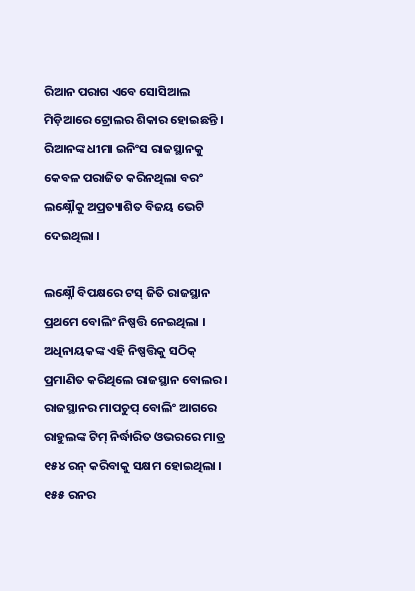ରିଆନ ପରାଗ ଏବେ ସୋସିଆଲ ମିଡ଼ିଆରେ ଟ୍ରୋଲର ଶିକାର ହୋଇଛନ୍ତି । ରିଆନଙ୍କ ଧୀମା ଇନିଂସ ରାଜସ୍ଥାନକୁ କେବଳ ପରାଜିତ କରିନଥିଲା ବରଂ ଲକ୍ଷ୍ନୌକୁ ଅପ୍ରତ୍ୟାଶିତ ବିଜୟ ଭେଟି ଦେଇଥିଲା ।

ଲକ୍ଷ୍ନୌ ବିପକ୍ଷରେ ଟସ୍ ଜିତି ରାଜସ୍ଥାନ ପ୍ରଥମେ ବୋଲିଂ ନିଷ୍ପତ୍ତି ନେଇଥିଲା । ଅଧିନାୟକଙ୍କ ଏହି ନିଷ୍ପତ୍ତିକୁ ସଠିକ୍ ପ୍ରମାଣିତ କରିଥିଲେ ରାଜସ୍ଥାନ ବୋଲର । ରାଜସ୍ଥାନର ମାପଚୁପ୍ ବୋଲିଂ ଆଗରେ ରାହୁଲଙ୍କ ଟିମ୍ ନିର୍ଦ୍ଧାରିତ ଓଭରରେ ମାତ୍ର ୧୫୪ ରନ୍ କରିବାକୁ ସକ୍ଷମ ହୋଇଥିଲା । ୧୫୫ ରନର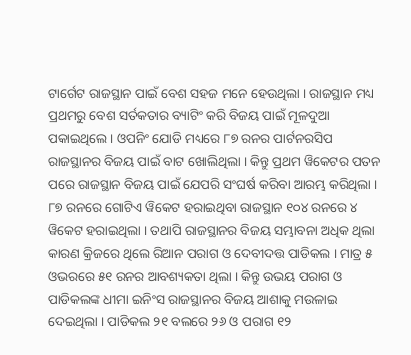ଟାର୍ଗେଟ ରାଜସ୍ଥାନ ପାଇଁ ବେଶ ସହଜ ମନେ ହେଉଥିଲା । ରାଜସ୍ଥାନ ମଧ୍ୟ ପ୍ରଥମରୁ ବେଶ ସର୍ତକତାର ବ୍ୟାଟିଂ କରି ବିଜୟ ପାଇଁ ମୂଳଦୁଆ ପକାଇଥିଲେ । ଓପନିଂ ଯୋଡି ମଧ୍ୟରେ ୮୭ ରନର ପାର୍ଟନରସିପ ରାଜସ୍ଥାନର ବିଜୟ ପାଇଁ ବାଟ ଖୋଲିଥିଲା । କିନ୍ତୁ ପ୍ରଥମ ୱିକେଟର ପତନ ପରେ ରାଜସ୍ଥାନ ବିଜୟ ପାଇଁ ଯେପରି ସଂଘର୍ଷ କରିବା ଆରମ୍ଭ କରିଥିଲା । ୮୭ ରନରେ ଗୋଟିଏ ୱିକେଟ ହରାଇଥିବା ରାଜସ୍ଥାନ ୧୦୪ ରନରେ ୪ ୱିକେଟ ହରାଇଥିଲା । ତଥାପି ରାଜସ୍ଥାନର ବିଜୟ ସମ୍ଭାବନା ଅଧିକ ଥିଲା କାରଣ କ୍ରିଜରେ ଥିଲେ ରିଆନ ପରାଗ ଓ ଦେବୀଦତ୍ତ ପାଡିକଲ । ମାତ୍ର ୫ ଓଭରରେ ୫୧ ରନର ଆବଶ୍ୟକତା ଥିଲା । କିନ୍ତୁ ଉଭୟ ପରାଗ ଓ ପାଡିକଲଙ୍କ ଧୀମା ଇନିଂସ ରାଜସ୍ଥାନର ବିଜୟ ଆଶାକୁ ମଉଳାଇ ଦେଇଥିଲା । ପାଡିକଲ ୨୧ ବଲରେ ୨୬ ଓ ପରାଗ ୧୨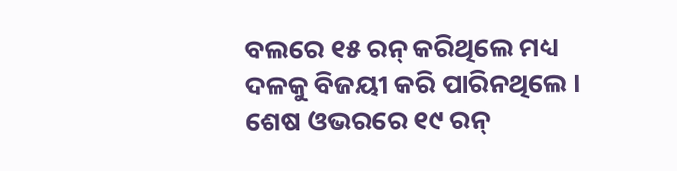ବଲରେ ୧୫ ରନ୍ କରିଥିଲେ ମଧ୍ୟ ଦଳକୁ ବିଜୟୀ କରି ପାରିନଥିଲେ । ଶେଷ ଓଭରରେ ୧୯ ରନ୍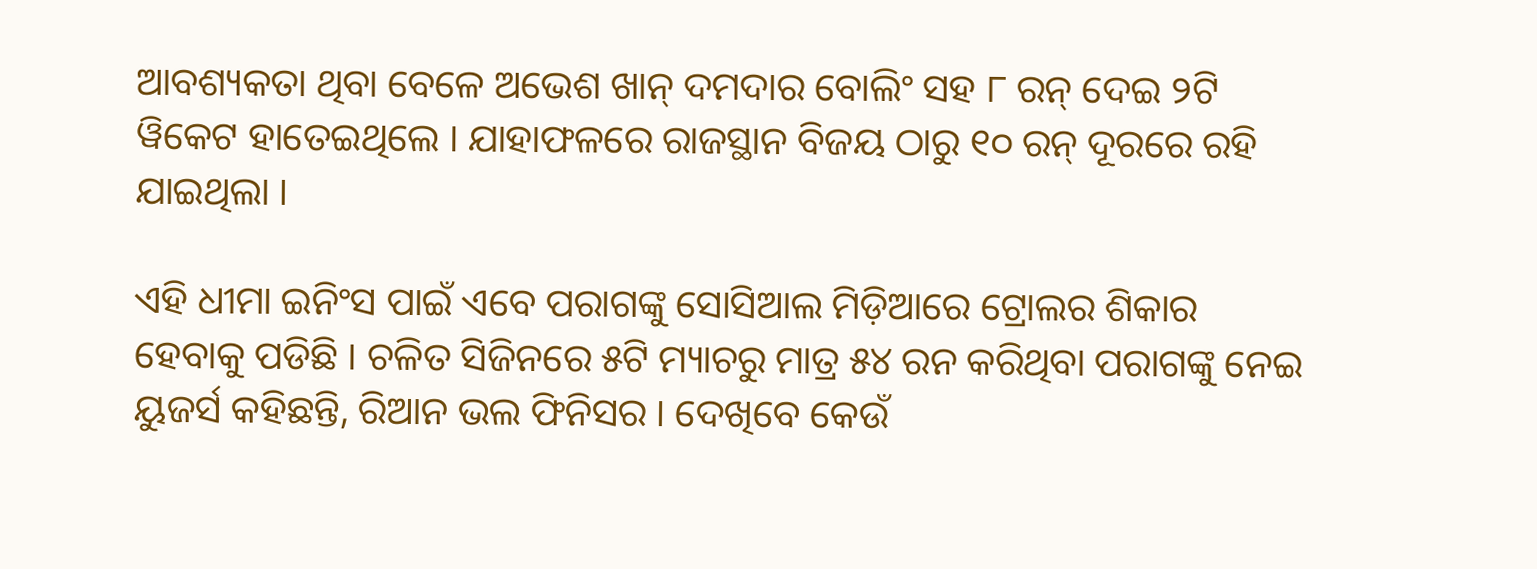ଆବଶ୍ୟକତା ଥିବା ବେଳେ ଅଭେଶ ଖାନ୍ ଦମଦାର ବୋଲିଂ ସହ ୮ ରନ୍ ଦେଇ ୨ଟି ୱିକେଟ ହାତେଇଥିଲେ । ଯାହାଫଳରେ ରାଜସ୍ଥାନ ବିଜୟ ଠାରୁ ୧୦ ରନ୍ ଦୂରରେ ରହି ଯାଇଥିଲା ।

ଏହି ଧୀମା ଇନିଂସ ପାଇଁ ଏବେ ପରାଗଙ୍କୁ ସୋସିଆଲ ମିଡ଼ିଆରେ ଟ୍ରୋଲର ଶିକାର ହେବାକୁ ପଡିଛି । ଚଳିତ ସିଜିନରେ ୫ଟି ମ୍ୟାଚରୁ ମାତ୍ର ୫୪ ରନ କରିଥିବା ପରାଗଙ୍କୁ ନେଇ ୟୁଜର୍ସ କହିଛନ୍ତି, ରିଆନ ଭଲ ଫିନିସର । ଦେଖିବେ କେଉଁ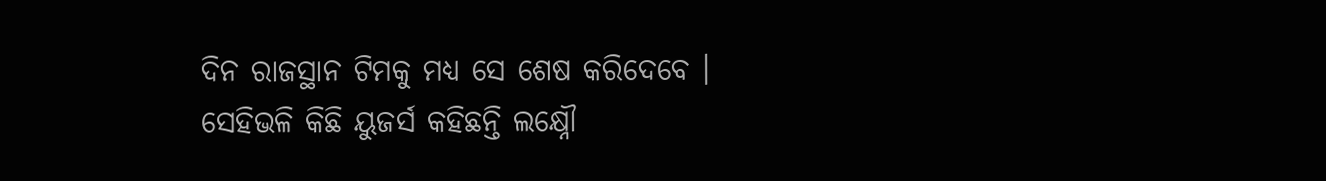ଦିନ ରାଜସ୍ଥାନ ଟିମକୁ ମଧ୍ୟ ସେ ଶେଷ କରିଦେବେ । ସେହିଭଳି କିଛି ୟୁଜର୍ସ କହିଛନ୍ତି ଲକ୍ଷ୍ନୌ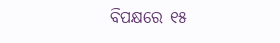ବିପକ୍ଷରେ ୧୫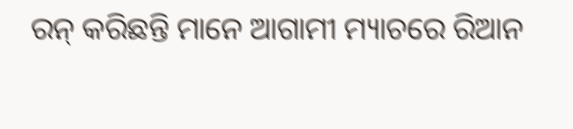ରନ୍ କରିଛନ୍ତି ମାନେ ଆଗାମୀ ମ୍ୟାଚରେ ରିଆନ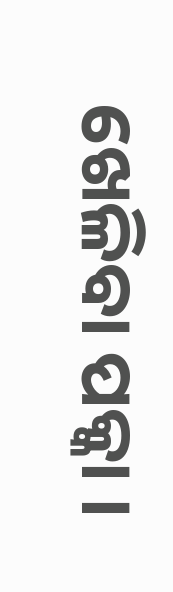ଖେଳିବା ପକ୍କା ।